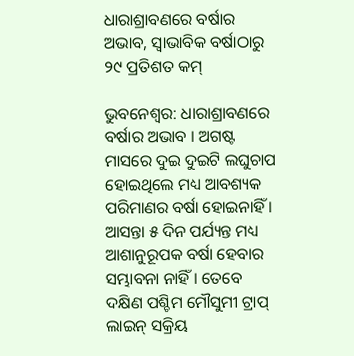ଧାରାଶ୍ରାବଣରେ ବର୍ଷାର ଅଭାବ, ସ୍ୱାଭାବିକ ବର୍ଷାଠାରୁ ୨୯ ପ୍ରତିଶତ କମ୍

ଭୁବନେଶ୍ୱର: ଧାରାଶ୍ରାବଣରେ ବର୍ଷାର ଅଭାବ । ଅଗଷ୍ଟ ମାସରେ ଦୁଇ ଦୁଇଟି ଲଘୁଚାପ ହୋଇଥିଲେ ମଧ୍ୟ ଆବଶ୍ୟକ ପରିମାଣର ବର୍ଷା ହୋଇନାହିଁ । ଆସନ୍ତା ୫ ଦିନ ପର୍ଯ୍ୟନ୍ତ ମଧ୍ୟ ଆଶାନୁରୂପକ ବର୍ଷା ହେବାର ସମ୍ଭାବନା ନାହିଁ । ତେବେ ଦକ୍ଷିଣ ପଶ୍ଚିମ ମୌସୁମୀ ଟ୍ରାପ୍ ଲାଇନ୍ ସକ୍ରିୟ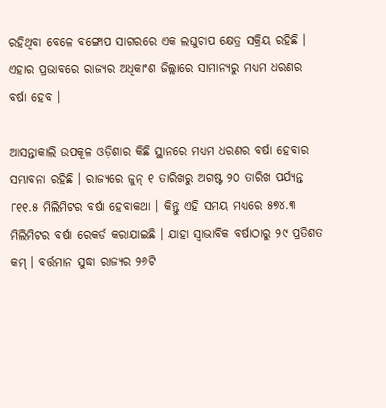ରହିଥିବା ବେଳେ ବଙ୍ଗୋପ ସାଗରରେ ଏକ ଲଘୁଚାପ କ୍ଷେତ୍ର ସକ୍ରିୟ ରହିଛି । ଏହାର ପ୍ରଭାବରେ ରାଜ୍ୟର ଅଧିକାଂଶ ଜିଲ୍ଲାରେ ସାମାନ୍ୟରୁ ମଧ୍ୟମ ଧରଣର ବର୍ଷା ହେବ ।

ଆସନ୍ତାକାଲି ଉପକୂଳ ଓଡ଼ିଶାର କିଛି ସ୍ଥାନରେ ମଧ୍ୟମ ଧରଣର ବର୍ଷା ହେବାର ସମ୍ଭାବନା ରହିଛି । ରାଜ୍ୟରେ ଜୁନ୍ ୧ ତାରିଖରୁ ଅଗଷ୍ଟ ୨୦ ତାରିଖ ପର୍ଯ୍ୟନ୍ତ ୮୧୧.୫ ମିଲିମିଟର ବର୍ଷା ହେବାକଥା । କିନ୍ତୁ ଏହି ସମୟ ମଧ୍ୟରେ ୫୭୪.୩ ମିଲିମିଟର ବର୍ଷା ରେକର୍ଡ କରାଯାଇଛି । ଯାହା ସ୍ବାଭାବିକ ବର୍ଷାଠାରୁ ୨୯ ପ୍ରତିଶତ କମ୍ । ବର୍ତ୍ତମାନ ସୁଦ୍ଧା ରାଜ୍ୟର ୨୬ଟି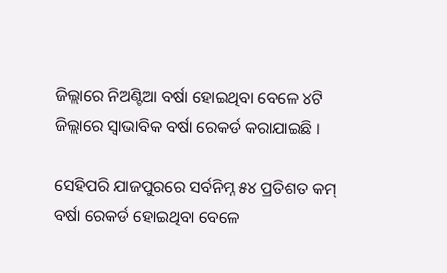ଜିଲ୍ଲାରେ ନିଅଣ୍ଟିଆ ବର୍ଷା ହୋଇଥିବା ବେଳେ ୪ଟି ଜିଲ୍ଲାରେ ସ୍ବାଭାବିକ ବର୍ଷା ରେକର୍ଡ କରାଯାଇଛି ।

ସେହିପରି ଯାଜପୁରରେ ସର୍ବନିମ୍ନ ୫୪ ପ୍ରତିଶତ କମ୍ ବର୍ଷା ରେକର୍ଡ ହୋଇଥିବା ବେଳେ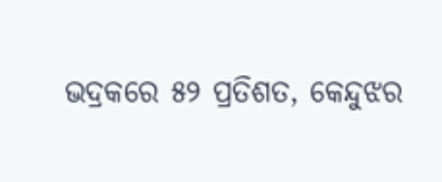ଭଦ୍ରକରେ ୫୨ ପ୍ରତିଶତ, କେନ୍ଦୁଝର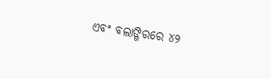ଏବଂ ବଲାଙ୍ଗିରରେ ୪୨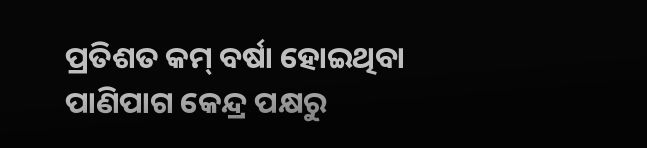ପ୍ରତିଶତ କମ୍ ବର୍ଷା ହୋଇଥିବା ପାଣିପାଗ କେନ୍ଦ୍ର ପକ୍ଷରୁ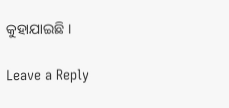କୁହାଯାଇଛି ।

Leave a Reply